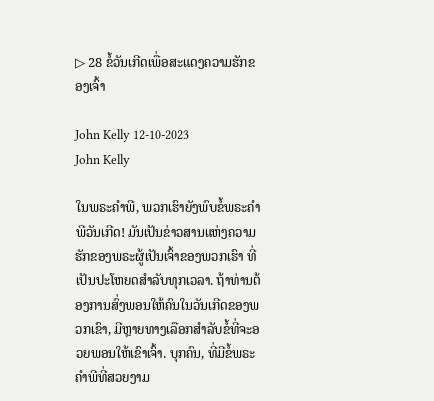▷ 28 ຂໍ້ວັນເກີດເພື່ອສະແດງຄວາມຮັກຂອງເຈົ້າ

John Kelly 12-10-2023
John Kelly

ໃນພຣະຄໍາພີ, ພວກເຮົາຍັງພົບຂໍ້ພຣະຄໍາພີວັນເກີດ! ມັນເປັນຂ່າວສານແຫ່ງຄວາມຮັກຂອງພຣະຜູ້ເປັນເຈົ້າຂອງພວກເຮົາ ທີ່ເປັນປະໂຫຍດສໍາລັບທຸກເວລາ. ຖ້າທ່ານຕ້ອງການສົ່ງພອນໃຫ້ຄົນໃນວັນເກີດຂອງພວກເຂົາ, ມີຫຼາຍທາງເລືອກສໍາລັບຂໍ້ທີ່ຈະອວຍພອນໃຫ້ເຂົາເຈົ້າ. ບຸກຄົນ, ທີ່ມີຂໍ້ພຣະຄໍາພີທີ່ສວຍງາມ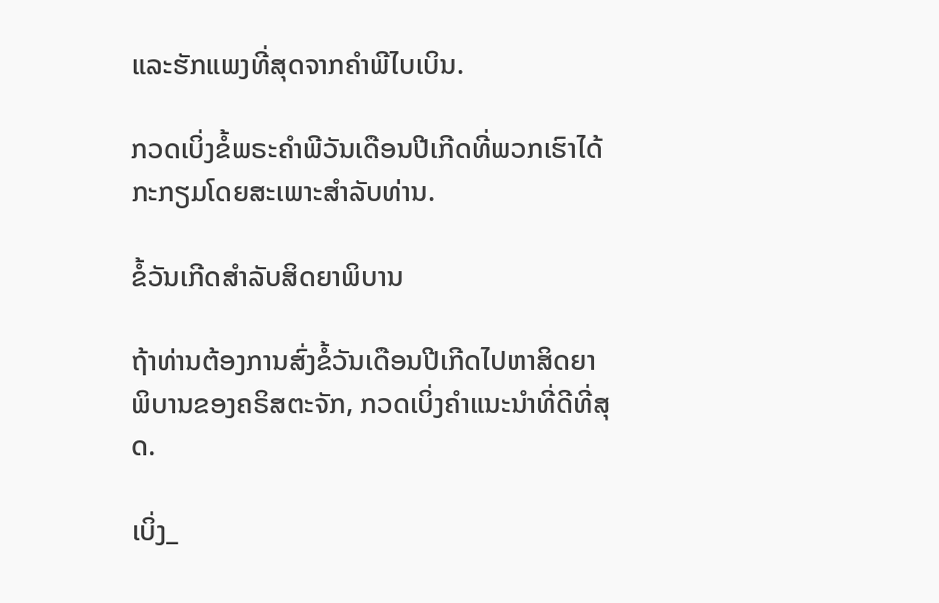ແລະຮັກແພງທີ່ສຸດຈາກຄໍາພີໄບເບິນ.

ກວດເບິ່ງຂໍ້ພຣະຄໍາພີວັນເດືອນປີເກີດທີ່ພວກເຮົາໄດ້ກະກຽມໂດຍສະເພາະສໍາລັບທ່ານ.

ຂໍ້ວັນເກີດສໍາລັບສິດຍາພິບານ

ຖ້າທ່ານຕ້ອງການສົ່ງຂໍ້ວັນເດືອນປີເກີດໄປຫາສິດຍາພິບານຂອງຄຣິສຕະຈັກ, ກວດເບິ່ງຄໍາແນະນໍາທີ່ດີທີ່ສຸດ.

ເບິ່ງ_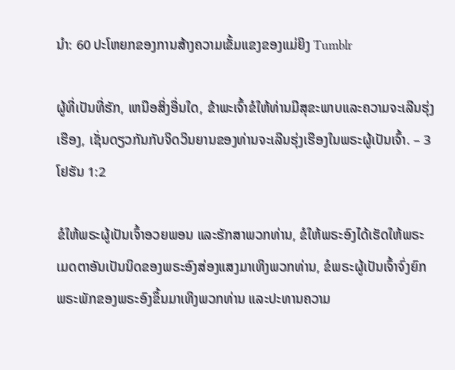ນຳ: 60 ປະໂຫຍກຂອງການສ້າງຄວາມເຂັ້ມແຂງຂອງແມ່ຍິງ Tumblr

ຜູ້ທີ່ເປັນທີ່ຮັກ, ເຫນືອສິ່ງອື່ນໃດ, ຂ້າພະເຈົ້າຂໍໃຫ້ທ່ານມີສຸຂະພາບແລະຄວາມຈະເລີນຮຸ່ງເຮືອງ, ເຊັ່ນດຽວກັນກັບຈິດວິນຍານຂອງທ່ານຈະເລີນຮຸ່ງເຮືອງໃນພຣະຜູ້ເປັນເຈົ້າ. – 3 ໂຢຮັນ 1:2

ຂໍໃຫ້ພຣະຜູ້ເປັນເຈົ້າອວຍພອນ ແລະຮັກສາພວກທ່ານ, ຂໍໃຫ້ພຣະອົງໄດ້ເຮັດໃຫ້ພຣະເມດຕາອັນເປັນນິດຂອງພຣະອົງສ່ອງແສງມາເທິງພວກທ່ານ, ຂໍພຣະຜູ້ເປັນເຈົ້າຈົ່ງຍົກພຣະພັກຂອງພຣະອົງຂຶ້ນມາເທິງພວກທ່ານ ແລະປະທານຄວາມ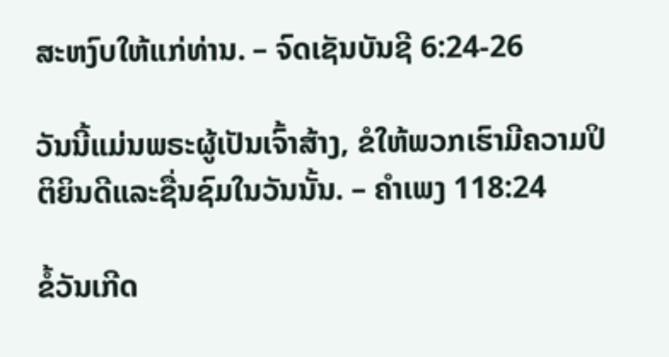ສະຫງົບໃຫ້ແກ່ທ່ານ. – ຈົດເຊັນບັນຊີ 6:24-26

ວັນນີ້ແມ່ນພຣະຜູ້ເປັນເຈົ້າສ້າງ, ຂໍໃຫ້ພວກເຮົາມີຄວາມປິຕິຍິນດີແລະຊື່ນຊົມໃນວັນນັ້ນ. – ຄຳເພງ 118:24

ຂໍ້ວັນເກີດ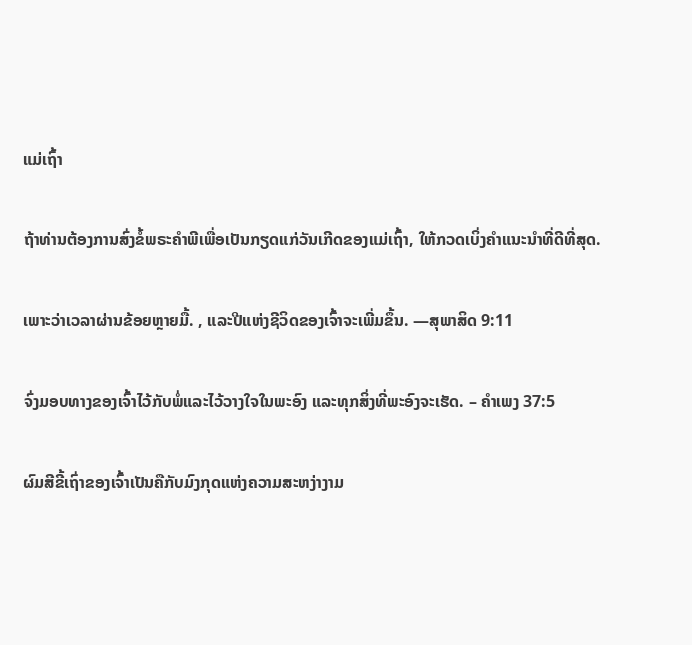ແມ່ເຖົ້າ

ຖ້າທ່ານຕ້ອງການສົ່ງຂໍ້ພຣະຄໍາພີເພື່ອເປັນກຽດແກ່ວັນເກີດຂອງແມ່ເຖົ້າ, ໃຫ້ກວດເບິ່ງຄໍາແນະນໍາທີ່ດີທີ່ສຸດ.

ເພາະວ່າເວລາຜ່ານຂ້ອຍຫຼາຍມື້. , ແລະປີແຫ່ງຊີວິດຂອງເຈົ້າຈະເພີ່ມຂຶ້ນ. —ສຸພາສິດ 9:11

ຈົ່ງມອບທາງຂອງເຈົ້າໄວ້ກັບພໍ່ແລະໄວ້ວາງໃຈໃນພະອົງ ແລະທຸກສິ່ງທີ່ພະອົງຈະເຮັດ. – ຄຳເພງ 37:5

ຜົມສີຂີ້ເຖົ່າຂອງເຈົ້າເປັນຄືກັບມົງກຸດແຫ່ງຄວາມສະຫງ່າງາມ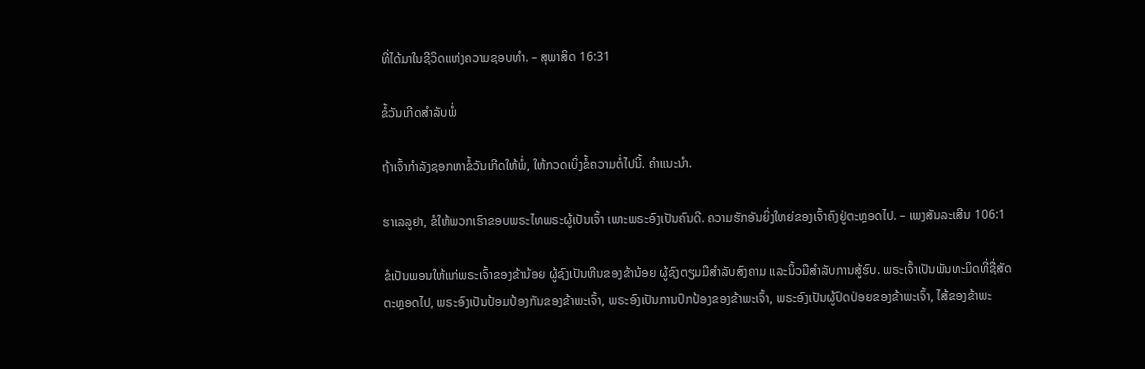ທີ່ໄດ້ມາໃນຊີວິດແຫ່ງຄວາມຊອບທຳ. – ສຸພາສິດ 16:31

ຂໍ້ວັນເກີດສຳລັບພໍ່

ຖ້າເຈົ້າກຳລັງຊອກຫາຂໍ້ວັນເກີດໃຫ້ພໍ່, ໃຫ້ກວດເບິ່ງຂໍ້ຄວາມຕໍ່ໄປນີ້. ຄຳແນະນຳ.

ຮາເລລູຢາ, ຂໍໃຫ້ພວກເຮົາຂອບພຣະໄທພຣະຜູ້ເປັນເຈົ້າ ເພາະພຣະອົງເປັນຄົນດີ. ຄວາມຮັກອັນຍິ່ງໃຫຍ່ຂອງເຈົ້າຄົງຢູ່ຕະຫຼອດໄປ. – ເພງສັນລະເສີນ 106:1

ຂໍເປັນພອນໃຫ້ແກ່ພຣະເຈົ້າຂອງຂ້ານ້ອຍ ຜູ້ຊົງເປັນຫີນຂອງຂ້ານ້ອຍ ຜູ້ຊົງຕຽມມືສຳລັບສົງຄາມ ແລະນິ້ວມືສຳລັບການສູ້ຮົບ. ພຣະເຈົ້າເປັນພັນທະມິດທີ່ຊື່ສັດຕະຫຼອດໄປ, ພຣະອົງເປັນປ້ອມປ້ອງກັນຂອງຂ້າພະເຈົ້າ, ພຣະອົງເປັນການປົກປ້ອງຂອງຂ້າພະເຈົ້າ, ພຣະອົງເປັນຜູ້ປົດປ່ອຍຂອງຂ້າພະເຈົ້າ, ໄສ້ຂອງຂ້າພະ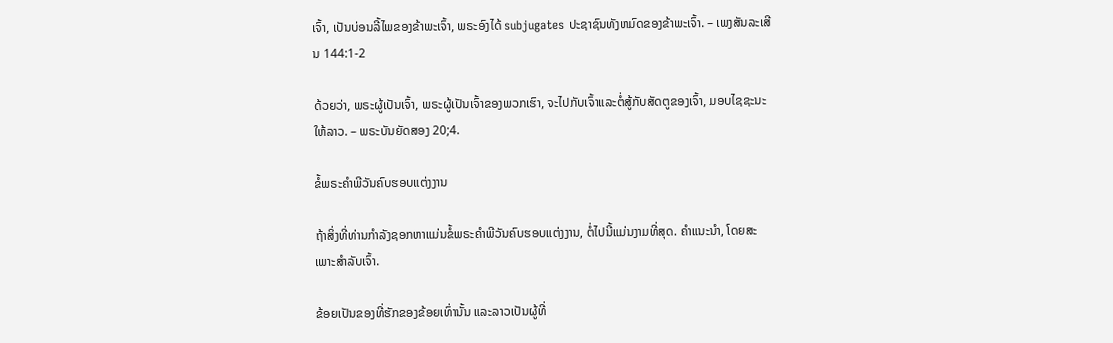ເຈົ້າ, ເປັນບ່ອນລີ້ໄພຂອງຂ້າພະເຈົ້າ, ພຣະອົງໄດ້ subjugates ປະຊາຊົນທັງຫມົດຂອງຂ້າພະເຈົ້າ. – ເພງສັນລະເສີນ 144:1-2

ດ້ວຍວ່າ, ພຣະຜູ້ເປັນເຈົ້າ, ພຣະຜູ້ເປັນເຈົ້າຂອງພວກເຮົາ, ຈະໄປກັບເຈົ້າແລະຕໍ່ສູ້ກັບສັດຕູຂອງເຈົ້າ, ມອບໄຊຊະນະໃຫ້ລາວ. – ພຣະບັນຍັດສອງ 20;4.

ຂໍ້ພຣະຄໍາພີວັນຄົບຮອບແຕ່ງງານ

ຖ້າສິ່ງທີ່ທ່ານກໍາລັງຊອກຫາແມ່ນຂໍ້ພຣະຄໍາພີວັນຄົບຮອບແຕ່ງງານ, ຕໍ່ໄປນີ້ແມ່ນງາມທີ່ສຸດ. ຄຳແນະນຳ, ໂດຍສະເພາະສຳລັບເຈົ້າ.

ຂ້ອຍເປັນຂອງທີ່ຮັກຂອງຂ້ອຍເທົ່ານັ້ນ ແລະລາວເປັນຜູ້ທີ່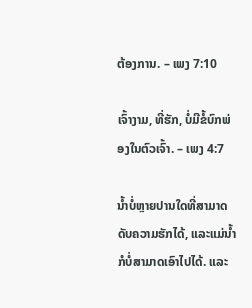ຕ້ອງການ. – ເພງ 7:10

ເຈົ້າງາມ, ທີ່ຮັກ, ບໍ່ມີຂໍ້ບົກພ່ອງໃນຕົວເຈົ້າ. – ເພງ 4:7

ນ້ຳບໍ່ຫຼາຍປານໃດທີ່ສາມາດດັບຄວາມຮັກໄດ້, ແລະແມ່ນ້ຳກໍບໍ່ສາມາດເອົາໄປໄດ້. ແລະ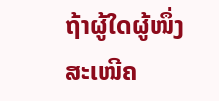ຖ້າຜູ້ໃດຜູ້ໜຶ່ງສະເໜີຄ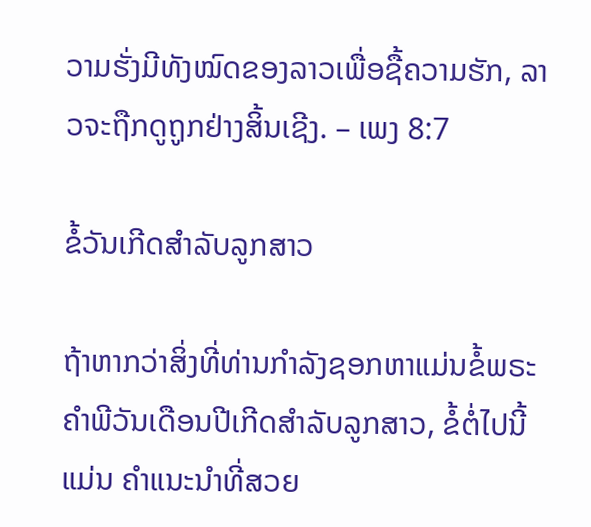ວາມຮັ່ງມີທັງໝົດຂອງລາວເພື່ອຊື້ຄວາມຮັກ, ລາວຈະຖືກດູຖູກຢ່າງສິ້ນເຊີງ. – ເພງ 8:7

ຂໍ້ວັນເກີດສໍາລັບລູກສາວ

ຖ້າຫາກວ່າສິ່ງທີ່ທ່ານກໍາລັງຊອກຫາແມ່ນຂໍ້ພຣະຄໍາພີວັນເດືອນປີເກີດສໍາລັບລູກສາວ, ຂໍ້ຕໍ່ໄປນີ້ແມ່ນ ຄຳແນະນຳທີ່ສວຍ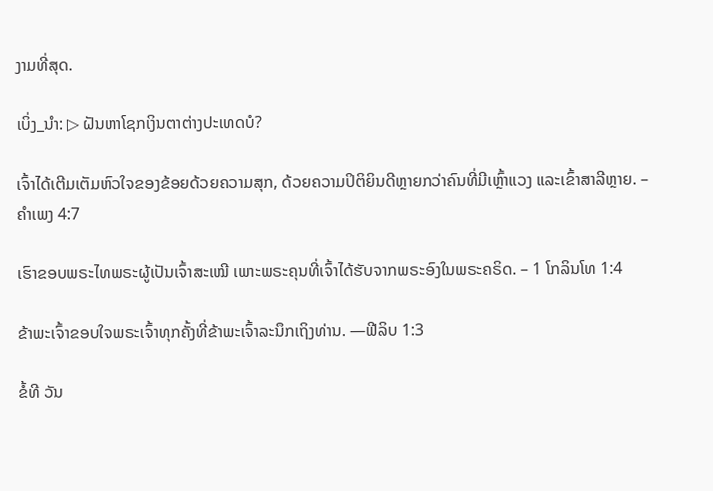ງາມທີ່ສຸດ.

ເບິ່ງ_ນຳ: ▷ ຝັນຫາໂຊກເງິນຕາຕ່າງປະເທດບໍ?

ເຈົ້າໄດ້ເຕີມເຕັມຫົວໃຈຂອງຂ້ອຍດ້ວຍຄວາມສຸກ, ດ້ວຍຄວາມປິຕິຍິນດີຫຼາຍກວ່າຄົນທີ່ມີເຫຼົ້າແວງ ແລະເຂົ້າສາລີຫຼາຍ. – ຄຳເພງ 4:7

ເຮົາຂອບພຣະໄທພຣະຜູ້ເປັນເຈົ້າສະເໝີ ເພາະພຣະຄຸນທີ່ເຈົ້າໄດ້ຮັບຈາກພຣະອົງໃນພຣະຄຣິດ. – 1 ໂກລິນໂທ 1:4

ຂ້າພະເຈົ້າຂອບໃຈພຣະເຈົ້າທຸກຄັ້ງທີ່ຂ້າພະເຈົ້າລະນຶກເຖິງທ່ານ. —ຟີລິບ 1:3

ຂໍ້ທີ ວັນ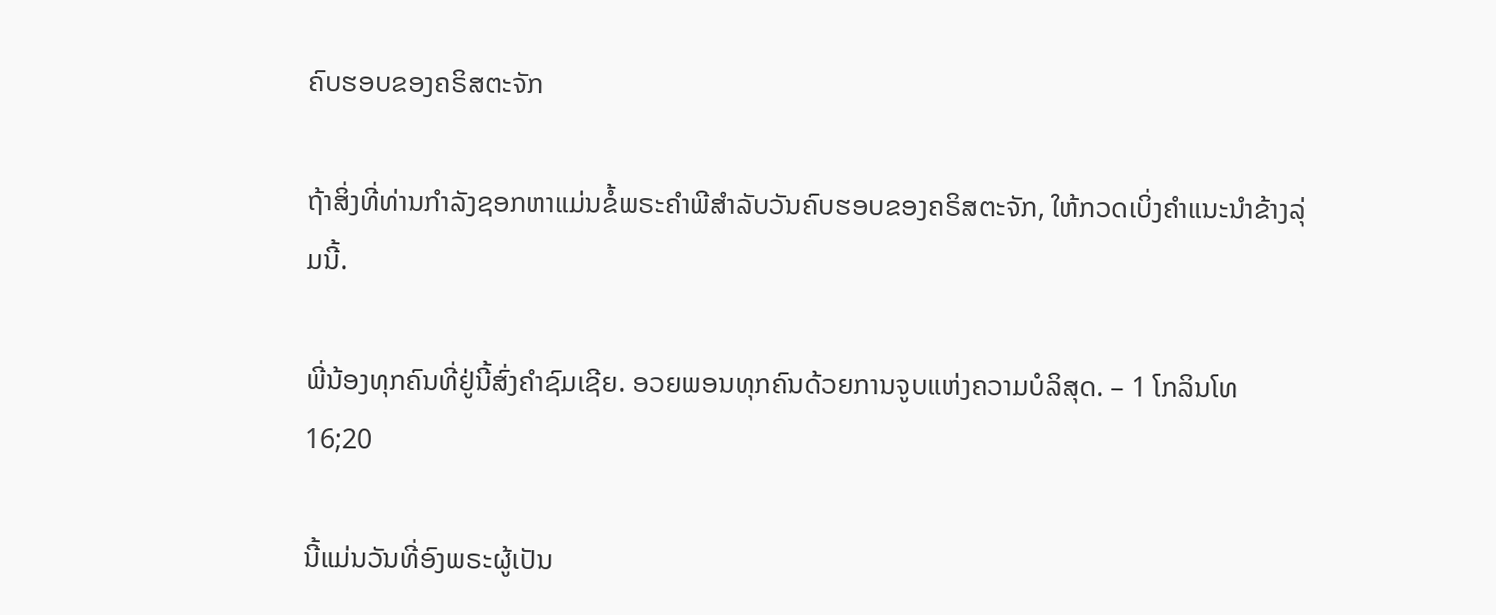ຄົບຮອບຂອງຄຣິສຕະຈັກ

ຖ້າສິ່ງທີ່ທ່ານກໍາລັງຊອກຫາແມ່ນຂໍ້ພຣະຄໍາພີສໍາລັບວັນຄົບຮອບຂອງຄຣິສຕະຈັກ, ໃຫ້ກວດເບິ່ງຄໍາແນະນໍາຂ້າງລຸ່ມນີ້.

ພີ່ນ້ອງທຸກຄົນທີ່ຢູ່ນີ້ສົ່ງຄໍາຊົມເຊີຍ. ອວຍພອນທຸກຄົນດ້ວຍການຈູບແຫ່ງຄວາມບໍລິສຸດ. – 1 ໂກລິນໂທ 16;20

ນີ້ແມ່ນວັນທີ່ອົງພຣະຜູ້ເປັນ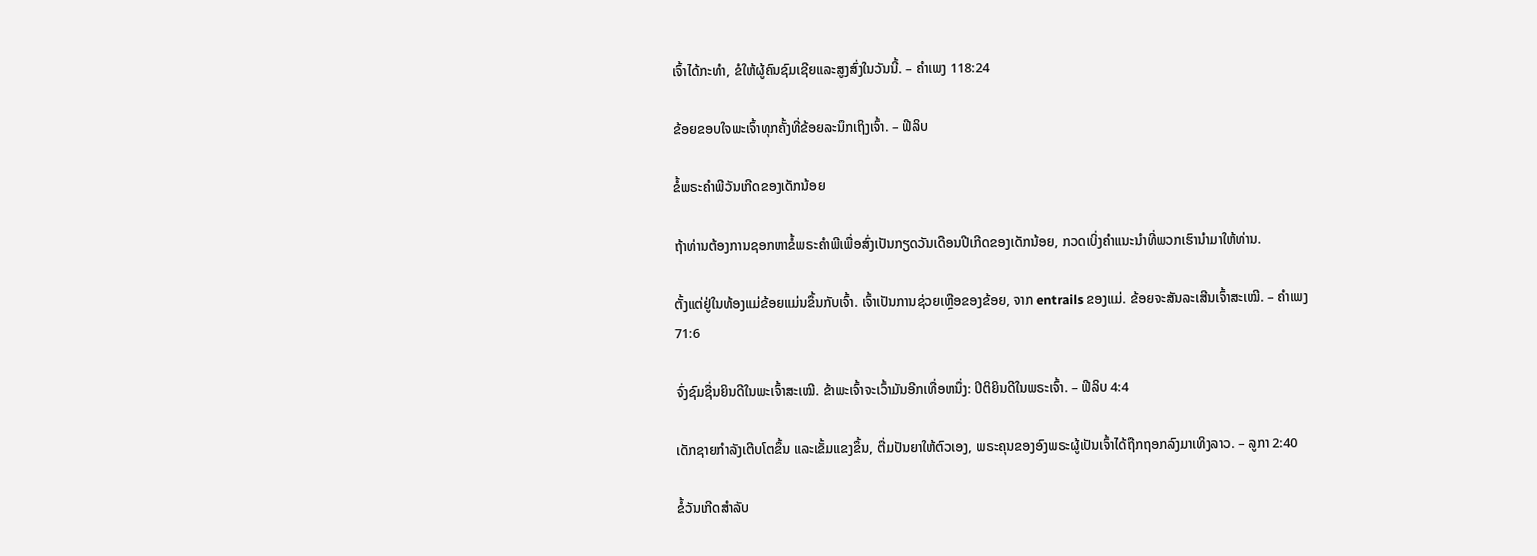ເຈົ້າໄດ້ກະທຳ, ຂໍໃຫ້ຜູ້ຄົນຊົມເຊີຍແລະສູງສົ່ງໃນວັນນີ້. – ຄຳເພງ 118:24

ຂ້ອຍຂອບໃຈພະເຈົ້າທຸກຄັ້ງທີ່ຂ້ອຍລະນຶກເຖິງເຈົ້າ. – ຟີລິບ

ຂໍ້ພຣະຄໍາພີວັນເກີດຂອງເດັກນ້ອຍ

ຖ້າທ່ານຕ້ອງການຊອກຫາຂໍ້ພຣະຄໍາພີເພື່ອສົ່ງເປັນກຽດວັນເດືອນປີເກີດຂອງເດັກນ້ອຍ, ກວດເບິ່ງຄໍາແນະນໍາທີ່ພວກເຮົານໍາມາໃຫ້ທ່ານ.

ຕັ້ງແຕ່ຢູ່ໃນທ້ອງແມ່ຂ້ອຍແມ່ນຂຶ້ນກັບເຈົ້າ. ເຈົ້າເປັນການຊ່ວຍເຫຼືອຂອງຂ້ອຍ, ຈາກ entrails ຂອງແມ່. ຂ້ອຍຈະສັນລະເສີນເຈົ້າສະເໝີ. – ຄຳເພງ 71:6

ຈົ່ງຊົມຊື່ນຍິນດີໃນພະເຈົ້າສະເໝີ. ຂ້າພະເຈົ້າຈະເວົ້າມັນອີກເທື່ອຫນຶ່ງ: ປິຕິຍິນດີໃນພຣະເຈົ້າ. – ຟີລິບ 4:4

ເດັກຊາຍກຳລັງເຕີບໂຕຂຶ້ນ ແລະເຂັ້ມແຂງຂຶ້ນ, ຕື່ມປັນຍາໃຫ້ຕົວເອງ, ພຣະຄຸນຂອງອົງພຣະຜູ້ເປັນເຈົ້າໄດ້ຖືກຖອກລົງມາເທິງລາວ. – ລູກາ 2:40

ຂໍ້ວັນເກີດສໍາລັບ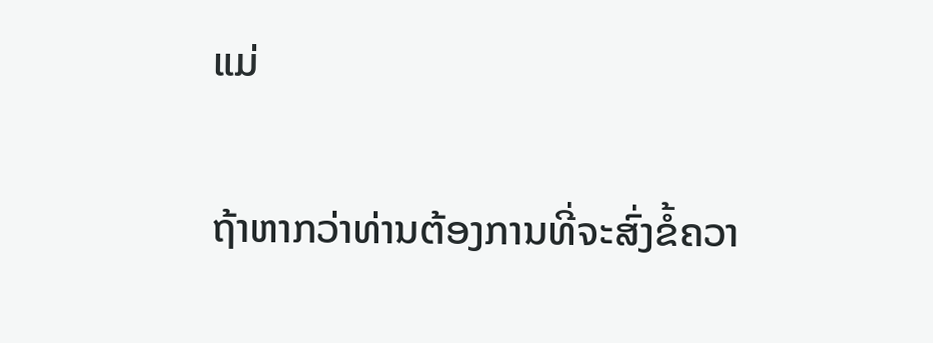ແມ່

ຖ້າຫາກວ່າທ່ານຕ້ອງການທີ່ຈະສົ່ງຂໍ້ຄວາ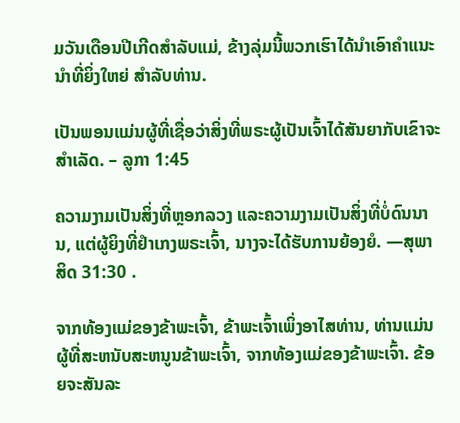ມວັນເດືອນປີເກີດສໍາລັບແມ່, ຂ້າງລຸ່ມນີ້ພວກເຮົາໄດ້ນໍາເອົາຄໍາແນະນໍາທີ່ຍິ່ງໃຫຍ່ ສໍາລັບທ່ານ.

ເປັນພອນແມ່ນຜູ້ທີ່ເຊື່ອວ່າສິ່ງທີ່ພຣະຜູ້ເປັນເຈົ້າໄດ້ສັນຍາກັບເຂົາຈະສໍາເລັດ. – ລູກາ 1:45

ຄວາມງາມເປັນສິ່ງທີ່ຫຼອກລວງ ແລະຄວາມງາມເປັນສິ່ງທີ່ບໍ່ດົນນານ, ແຕ່ຜູ້ຍິງທີ່ຢຳເກງພຣະເຈົ້າ, ນາງຈະໄດ້ຮັບການຍ້ອງຍໍ. —ສຸພາສິດ 31:30 .

ຈາກທ້ອງແມ່ຂອງຂ້າພະເຈົ້າ, ຂ້າພະເຈົ້າເພິ່ງອາໄສທ່ານ, ທ່ານແມ່ນຜູ້ທີ່ສະຫນັບສະຫນູນຂ້າພະເຈົ້າ, ຈາກທ້ອງແມ່ຂອງຂ້າພະເຈົ້າ. ຂ້ອຍຈະສັນລະ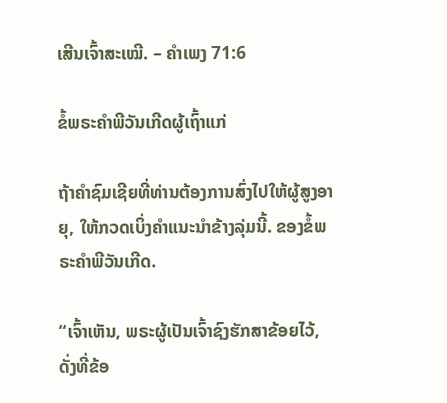ເສີນເຈົ້າສະເໝີ. – ຄຳເພງ 71:6

ຂໍ້ພຣະຄຳພີວັນເກີດຜູ້ເຖົ້າແກ່

ຖ້າຄຳຊົມເຊີຍທີ່ທ່ານຕ້ອງການສົ່ງໄປໃຫ້ຜູ້ສູງອາຍຸ, ໃຫ້ກວດເບິ່ງຄຳແນະນຳຂ້າງລຸ່ມນີ້. ຂອງຂໍ້ພຣະຄໍາພີວັນເກີດ.

“ເຈົ້າເຫັນ, ພຣະຜູ້ເປັນເຈົ້າຊົງຮັກສາຂ້ອຍໄວ້, ດັ່ງທີ່ຂ້ອ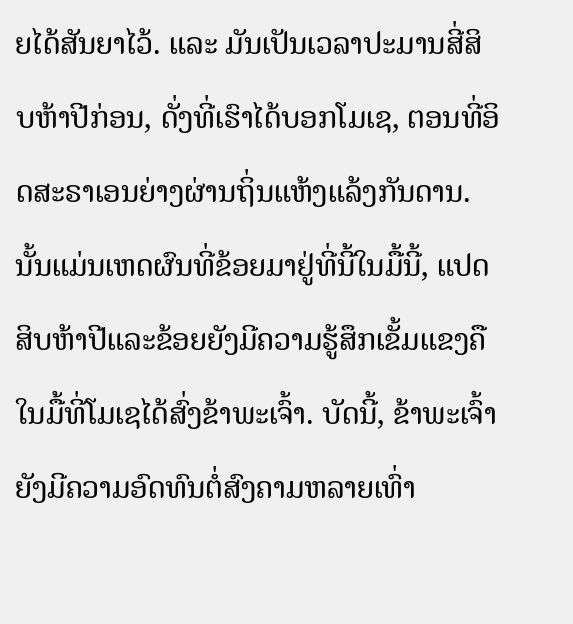ຍໄດ້ສັນຍາໄວ້. ແລະ ມັນເປັນເວລາປະມານສີ່ສິບຫ້າປີກ່ອນ, ດັ່ງທີ່ເຮົາໄດ້ບອກໂມເຊ, ຕອນທີ່ອິດສະຣາເອນຍ່າງຜ່ານຖິ່ນແຫ້ງແລ້ງກັນດານ. ນັ້ນແມ່ນເຫດຜົນທີ່ຂ້ອຍມາຢູ່ທີ່ນີ້ໃນມື້ນີ້, ແປດສິບຫ້າປີແລະຂ້ອຍຍັງມີຄວາມຮູ້ສຶກເຂັ້ມແຂງຄືໃນມື້ທີ່ໂມເຊໄດ້ສົ່ງຂ້າພະເຈົ້າ. ບັດນີ້, ຂ້າພະເຈົ້າຍັງມີຄວາມອົດທົນຕໍ່ສົງຄາມຫລາຍເທົ່າ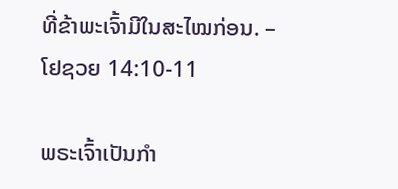ທີ່ຂ້າພະເຈົ້າມີໃນສະໄໝກ່ອນ. – ໂຢຊວຍ 14:10-11

ພຣະເຈົ້າເປັນກຳ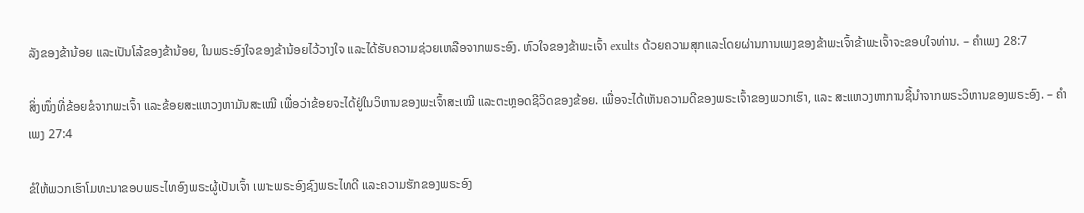ລັງຂອງຂ້ານ້ອຍ ແລະເປັນໂລ້ຂອງຂ້ານ້ອຍ, ໃນພຣະອົງໃຈຂອງຂ້ານ້ອຍໄວ້ວາງໃຈ ແລະໄດ້ຮັບຄວາມຊ່ວຍເຫລືອຈາກພຣະອົງ. ຫົວໃຈຂອງຂ້າພະເຈົ້າ exults ດ້ວຍຄວາມສຸກແລະໂດຍຜ່ານການເພງຂອງຂ້າພະເຈົ້າຂ້າພະເຈົ້າຈະຂອບໃຈທ່ານ. – ຄຳເພງ 28:7

ສິ່ງໜຶ່ງທີ່ຂ້ອຍຂໍຈາກພະເຈົ້າ ແລະຂ້ອຍສະແຫວງຫາມັນສະເໝີ ເພື່ອວ່າຂ້ອຍຈະໄດ້ຢູ່ໃນວິຫານຂອງພະເຈົ້າສະເໝີ ແລະຕະຫຼອດຊີວິດຂອງຂ້ອຍ. ເພື່ອຈະໄດ້ເຫັນຄວາມດີຂອງພຣະເຈົ້າຂອງພວກເຮົາ, ແລະ ສະແຫວງຫາການຊີ້ນຳຈາກພຣະວິຫານຂອງພຣະອົງ. – ຄຳເພງ 27:4

ຂໍໃຫ້ພວກເຮົາໂມທະນາຂອບພຣະໄທອົງພຣະຜູ້ເປັນເຈົ້າ ເພາະພຣະອົງຊົງພຣະໄທດີ ແລະຄວາມຮັກຂອງພຣະອົງ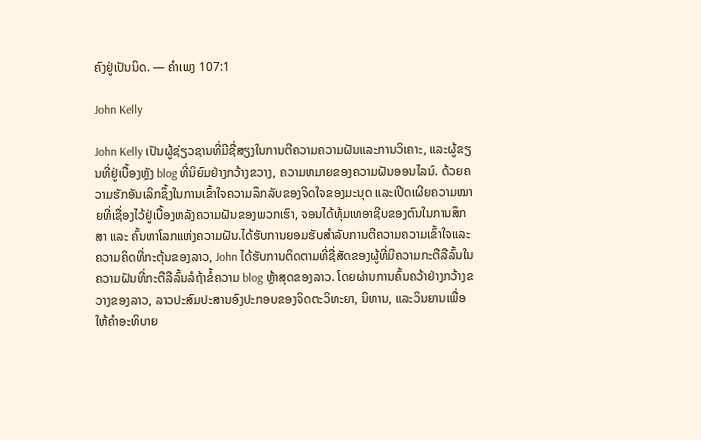ຄົງຢູ່ເປັນນິດ. — ຄຳເພງ 107:1

John Kelly

John Kelly ເປັນຜູ້ຊ່ຽວຊານທີ່ມີຊື່ສຽງໃນການຕີຄວາມຄວາມຝັນແລະການວິເຄາະ, ແລະຜູ້ຂຽນທີ່ຢູ່ເບື້ອງຫຼັງ blog ທີ່ນິຍົມຢ່າງກວ້າງຂວາງ, ຄວາມຫມາຍຂອງຄວາມຝັນອອນໄລນ໌. ດ້ວຍຄວາມຮັກອັນເລິກຊຶ້ງໃນການເຂົ້າໃຈຄວາມລຶກລັບຂອງຈິດໃຈຂອງມະນຸດ ແລະເປີດເຜີຍຄວາມໝາຍທີ່ເຊື່ອງໄວ້ຢູ່ເບື້ອງຫລັງຄວາມຝັນຂອງພວກເຮົາ, ຈອນໄດ້ທຸ້ມເທອາຊີບຂອງຕົນໃນການສຶກສາ ແລະ ຄົ້ນຫາໂລກແຫ່ງຄວາມຝັນ.ໄດ້ຮັບການຍອມຮັບສໍາລັບການຕີຄວາມຄວາມເຂົ້າໃຈແລະຄວາມຄິດທີ່ກະຕຸ້ນຂອງລາວ, John ໄດ້ຮັບການຕິດຕາມທີ່ຊື່ສັດຂອງຜູ້ທີ່ມີຄວາມກະຕືລືລົ້ນໃນຄວາມຝັນທີ່ກະຕືລືລົ້ນລໍຖ້າຂໍ້ຄວາມ blog ຫຼ້າສຸດຂອງລາວ. ໂດຍຜ່ານການຄົ້ນຄວ້າຢ່າງກວ້າງຂວາງຂອງລາວ, ລາວປະສົມປະສານອົງປະກອບຂອງຈິດຕະວິທະຍາ, ນິທານ, ແລະວິນຍານເພື່ອໃຫ້ຄໍາອະທິບາຍ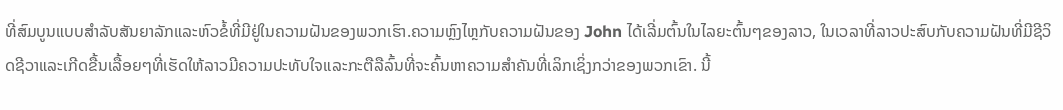ທີ່ສົມບູນແບບສໍາລັບສັນຍາລັກແລະຫົວຂໍ້ທີ່ມີຢູ່ໃນຄວາມຝັນຂອງພວກເຮົາ.ຄວາມຫຼົງໄຫຼກັບຄວາມຝັນຂອງ John ໄດ້ເລີ່ມຕົ້ນໃນໄລຍະຕົ້ນໆຂອງລາວ, ໃນເວລາທີ່ລາວປະສົບກັບຄວາມຝັນທີ່ມີຊີວິດຊີວາແລະເກີດຂື້ນເລື້ອຍໆທີ່ເຮັດໃຫ້ລາວມີຄວາມປະທັບໃຈແລະກະຕືລືລົ້ນທີ່ຈະຄົ້ນຫາຄວາມສໍາຄັນທີ່ເລິກເຊິ່ງກວ່າຂອງພວກເຂົາ. ນີ້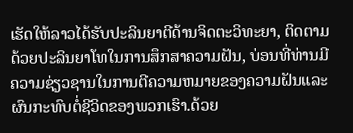ເຮັດໃຫ້ລາວໄດ້ຮັບປະລິນຍາຕີດ້ານຈິດຕະວິທະຍາ, ຕິດຕາມດ້ວຍປະລິນຍາໂທໃນການສຶກສາຄວາມຝັນ, ບ່ອນທີ່ທ່ານມີຄວາມຊ່ຽວຊານໃນການຕີຄວາມຫມາຍຂອງຄວາມຝັນແລະຜົນກະທົບຕໍ່ຊີວິດຂອງພວກເຮົາ.ດ້ວຍ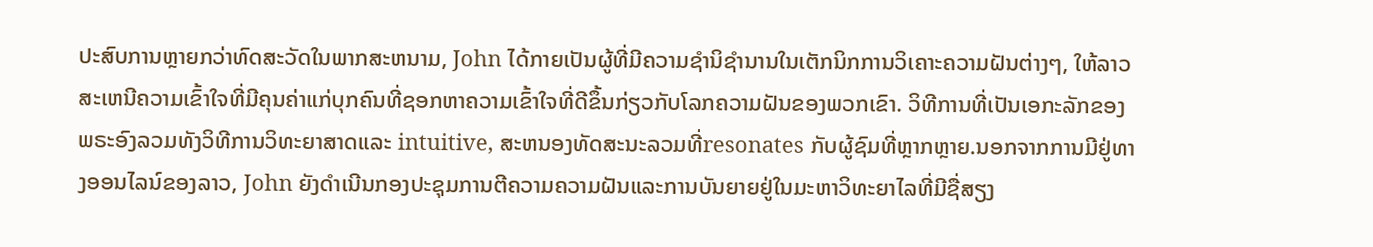ປະສົບການຫຼາຍກວ່າທົດສະວັດໃນພາກສະຫນາມ, John ໄດ້ກາຍເປັນຜູ້ທີ່ມີຄວາມຊໍານິຊໍານານໃນເຕັກນິກການວິເຄາະຄວາມຝັນຕ່າງໆ, ໃຫ້ລາວສະເຫນີຄວາມເຂົ້າໃຈທີ່ມີຄຸນຄ່າແກ່ບຸກຄົນທີ່ຊອກຫາຄວາມເຂົ້າໃຈທີ່ດີຂຶ້ນກ່ຽວກັບໂລກຄວາມຝັນຂອງພວກເຂົາ. ວິທີການທີ່ເປັນເອກະລັກຂອງພຣະອົງລວມທັງວິທີການວິທະຍາສາດແລະ intuitive, ສະຫນອງທັດສະນະລວມທີ່resonates ກັບຜູ້ຊົມທີ່ຫຼາກຫຼາຍ.ນອກຈາກການມີຢູ່ທາງອອນໄລນ໌ຂອງລາວ, John ຍັງດໍາເນີນກອງປະຊຸມການຕີຄວາມຄວາມຝັນແລະການບັນຍາຍຢູ່ໃນມະຫາວິທະຍາໄລທີ່ມີຊື່ສຽງ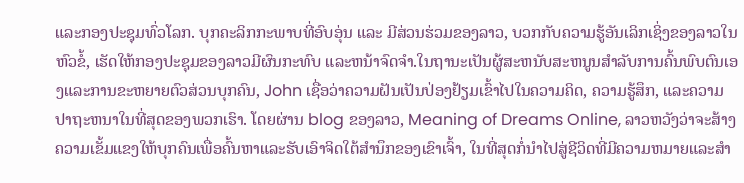ແລະກອງປະຊຸມທົ່ວໂລກ. ບຸກຄະລິກກະພາບທີ່ອົບອຸ່ນ ແລະ ມີສ່ວນຮ່ວມຂອງລາວ, ບວກກັບຄວາມຮູ້ອັນເລິກເຊິ່ງຂອງລາວໃນຫົວຂໍ້, ເຮັດໃຫ້ກອງປະຊຸມຂອງລາວມີຜົນກະທົບ ແລະຫນ້າຈົດຈໍາ.ໃນຖານະເປັນຜູ້ສະຫນັບສະຫນູນສໍາລັບການຄົ້ນພົບຕົນເອງແລະການຂະຫຍາຍຕົວສ່ວນບຸກຄົນ, John ເຊື່ອວ່າຄວາມຝັນເປັນປ່ອງຢ້ຽມເຂົ້າໄປໃນຄວາມຄິດ, ຄວາມຮູ້ສຶກ, ແລະຄວາມປາຖະຫນາໃນທີ່ສຸດຂອງພວກເຮົາ. ໂດຍຜ່ານ blog ຂອງລາວ, Meaning of Dreams Online, ລາວຫວັງວ່າຈະສ້າງຄວາມເຂັ້ມແຂງໃຫ້ບຸກຄົນເພື່ອຄົ້ນຫາແລະຮັບເອົາຈິດໃຕ້ສໍານຶກຂອງເຂົາເຈົ້າ, ໃນທີ່ສຸດກໍ່ນໍາໄປສູ່ຊີວິດທີ່ມີຄວາມຫມາຍແລະສໍາ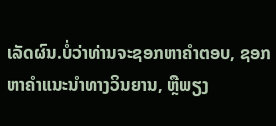ເລັດຜົນ.ບໍ່ວ່າທ່ານຈະຊອກຫາຄໍາຕອບ, ຊອກຫາຄໍາແນະນໍາທາງວິນຍານ, ຫຼືພຽງ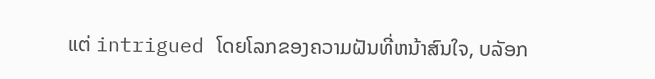ແຕ່ intrigued ໂດຍໂລກຂອງຄວາມຝັນທີ່ຫນ້າສົນໃຈ, ບລັອກ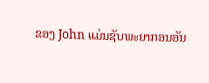ຂອງ John ແມ່ນຊັບພະຍາກອນອັນ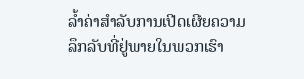ລ້ຳຄ່າສໍາລັບການເປີດເຜີຍຄວາມລຶກລັບທີ່ຢູ່ພາຍໃນພວກເຮົາ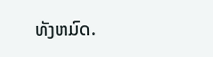ທັງຫມົດ.